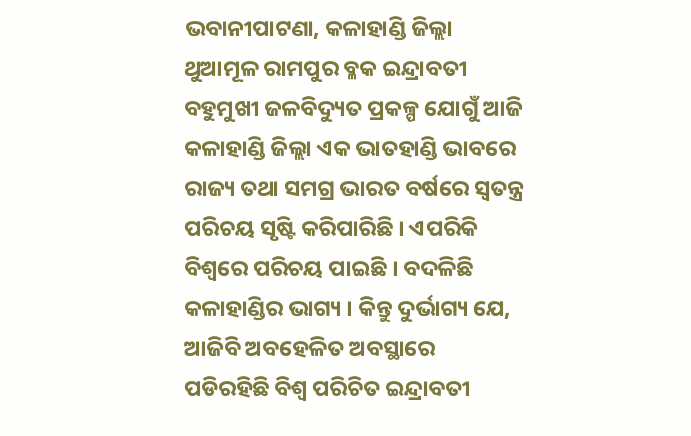ଭବାନୀପାଟଣା, କଳାହାଣ୍ଡି ଜିଲ୍ଲା ଥୁଆମୂଳ ରାମପୁର ବ୍ଳକ ଇନ୍ଦ୍ରାବତୀ ବହୁମୁଖୀ ଜଳବିଦ୍ୟୁତ ପ୍ରକଳ୍ପ ଯୋଗୁଁ ଆଜି କଳାହାଣ୍ଡି ଜିଲ୍ଲା ଏକ ଭାତହାଣ୍ଡି ଭାବରେ ରାଜ୍ୟ ତଥା ସମଗ୍ର ଭାରତ ବର୍ଷରେ ସ୍ୱତନ୍ତ୍ର ପରିଚୟ ସୃଷ୍ଟି କରିପାରିଛି । ଏପରିକି ବିଶ୍ଵରେ ପରିଚୟ ପାଇଛି । ବଦଳିଛି କଳାହାଣ୍ଡିର ଭାଗ୍ୟ । କିନ୍ତୁ ଦୁର୍ଭାଗ୍ୟ ଯେ, ଆଜିବି ଅବହେଳିତ ଅବସ୍ଥାରେ ପଡିରହିଛି ବିଶ୍ଵ ପରିଚିତ ଇନ୍ଦ୍ରାବତୀ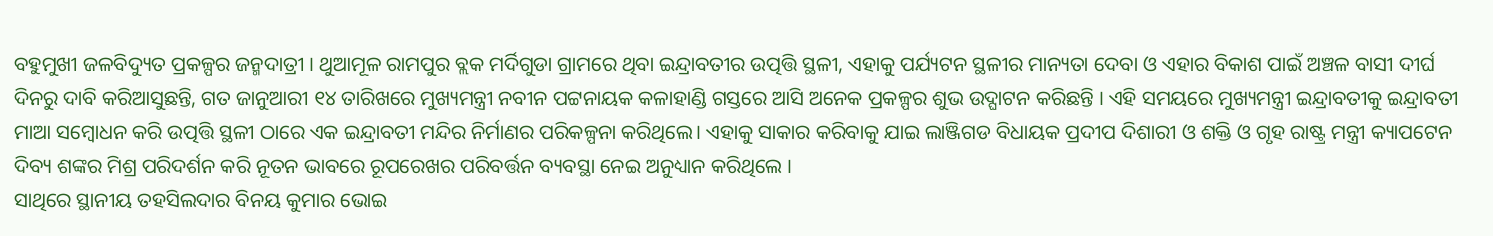ବହୁମୁଖୀ ଜଳବିଦ୍ୟୁତ ପ୍ରକଳ୍ପର ଜନ୍ମଦାତ୍ରୀ । ଥୁଆମୂଳ ରାମପୁର ବ୍ଲକ ମର୍ଦିଗୁଡା ଗ୍ରାମରେ ଥିବା ଇନ୍ଦ୍ରାବତୀର ଉତ୍ପତ୍ତି ସ୍ଥଳୀ, ଏହାକୁ ପର୍ଯ୍ୟଟନ ସ୍ଥଳୀର ମାନ୍ୟତା ଦେବା ଓ ଏହାର ବିକାଶ ପାଇଁ ଅଞ୍ଚଳ ବାସୀ ଦୀର୍ଘ ଦିନରୁ ଦାବି କରିଆସୁଛନ୍ତି, ଗତ ଜାନୁଆରୀ ୧୪ ତାରିଖରେ ମୁଖ୍ୟମନ୍ତ୍ରୀ ନବୀନ ପଟ୍ଟନାୟକ କଳାହାଣ୍ଡି ଗସ୍ତରେ ଆସି ଅନେକ ପ୍ରକଳ୍ପର ଶୁଭ ଉଦ୍ଘାଟନ କରିଛନ୍ତି । ଏହି ସମୟରେ ମୁଖ୍ୟମନ୍ତ୍ରୀ ଇନ୍ଦ୍ରାବତୀକୁ ଇନ୍ଦ୍ରାବତୀ ମାଆ ସମ୍ବୋଧନ କରି ଉତ୍ପତ୍ତି ସ୍ଥଳୀ ଠାରେ ଏକ ଇନ୍ଦ୍ରାବତୀ ମନ୍ଦିର ନିର୍ମାଣର ପରିକଳ୍ପନା କରିଥିଲେ। ଏହାକୁ ସାକାର କରିବାକୁ ଯାଇ ଲାଞ୍ଜିଗଡ ବିଧାୟକ ପ୍ରଦୀପ ଦିଶାରୀ ଓ ଶକ୍ତି ଓ ଗୃହ ରାଷ୍ଟ୍ର ମନ୍ତ୍ରୀ କ୍ୟାପଟେନ ଦିବ୍ୟ ଶଙ୍କର ମିଶ୍ର ପରିଦର୍ଶନ କରି ନୂତନ ଭାବରେ ରୂପରେଖର ପରିବର୍ତ୍ତନ ବ୍ୟବସ୍ଥା ନେଇ ଅନୁଧ୍ୟାନ କରିଥିଲେ ।
ସାଥିରେ ସ୍ଥାନୀୟ ତହସିଲଦାର ବିନୟ କୁମାର ଭୋଇ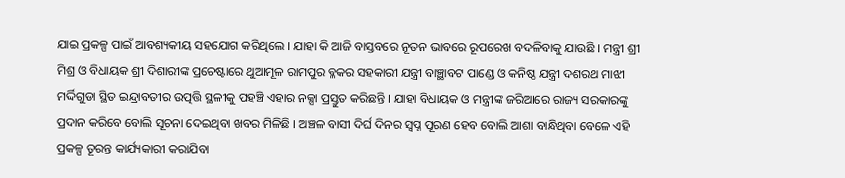ଯାଇ ପ୍ରକଳ୍ପ ପାଇଁ ଆବଶ୍ୟକୀୟ ସହଯୋଗ କରିଥିଲେ । ଯାହା କି ଆଜି ବାସ୍ତବରେ ନୂତନ ଭାବରେ ରୂପରେଖ ବଦଳିବାକୁ ଯାଉଛି । ମନ୍ତ୍ରୀ ଶ୍ରୀ ମିଶ୍ର ଓ ବିଧାୟକ ଶ୍ରୀ ଦିଶାରୀଙ୍କ ପ୍ରଚେଷ୍ଟାରେ ଥୁଆମୂଳ ରାମପୁର ବ୍ଳକର ସହକାରୀ ଯନ୍ତ୍ରୀ ବାଞ୍ଛାବଟ ପାଣ୍ଡେ ଓ କନିଷ୍ଠ ଯନ୍ତ୍ରୀ ଦଶରଥ ମାଝୀ ମର୍ଦ୍ଦିଗୁଡା ସ୍ଥିତ ଇନ୍ଦ୍ରାବତୀର ଉତ୍ପତ୍ତି ସ୍ଥଳୀକୁ ପହଞ୍ଚି ଏହାର ନକ୍ସା ପ୍ରସ୍ତୁତ କରିଛନ୍ତି । ଯାହା ବିଧାୟକ ଓ ମନ୍ତ୍ରୀଙ୍କ ଜରିଆରେ ରାଜ୍ୟ ସରକାରଙ୍କୁ ପ୍ରଦାନ କରିବେ ବୋଲି ସୂଚନା ଦେଇଥିବା ଖବର ମିଳିଛି । ଅଞ୍ଚଳ ବାସୀ ଦିର୍ଘ ଦିନର ସ୍ୱପ୍ନ ପୂରଣ ହେବ ବୋଲି ଆଶା ବାନ୍ଧିଥିବା ବେଳେ ଏହି ପ୍ରକଳ୍ପ ତୂରନ୍ତ କାର୍ଯ୍ୟକାରୀ କରାଯିବା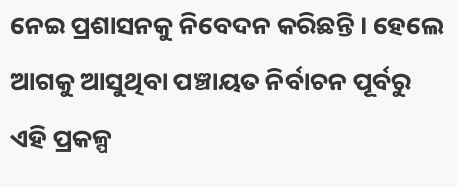ନେଇ ପ୍ରଶାସନକୁ ନିବେଦନ କରିଛନ୍ତି । ହେଲେ ଆଗକୁ ଆସୁଥିବା ପଞ୍ଚାୟତ ନିର୍ବାଚନ ପୂର୍ବରୁ ଏହି ପ୍ରକଳ୍ପ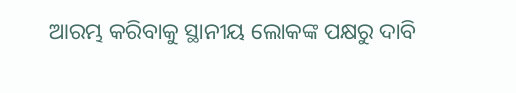ଆରମ୍ଭ କରିବାକୁ ସ୍ଥାନୀୟ ଲୋକଙ୍କ ପକ୍ଷରୁ ଦାବି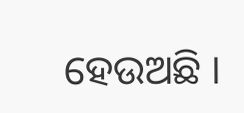ହେଉଅଛି ।